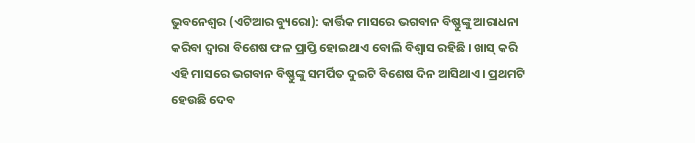ଭୁବନେଶ୍ୱର (ଏଟିଆର ବ୍ୟୁରୋ): କାର୍ତ୍ତିକ ମାସରେ ଭଗବାନ ବିଷ୍ଣୁଙ୍କୁ ଆରାଧନା କରିବା ଦ୍ୱାରା ବିଶେଷ ଫଳ ପ୍ରାପ୍ତି ହୋଇଥାଏ ବୋଲି ବିଶ୍ୱାସ ରହିଛି । ଖାସ୍ କରି ଏହି ମାସରେ ଭଗବାନ ବିଷ୍ଣୁଙ୍କୁ ସମର୍ପିତ ଦୁଇଟି ବିଶେଷ ଦିନ ଆସିଥାଏ । ପ୍ରଥମଟି ହେଉଛି ଦେବ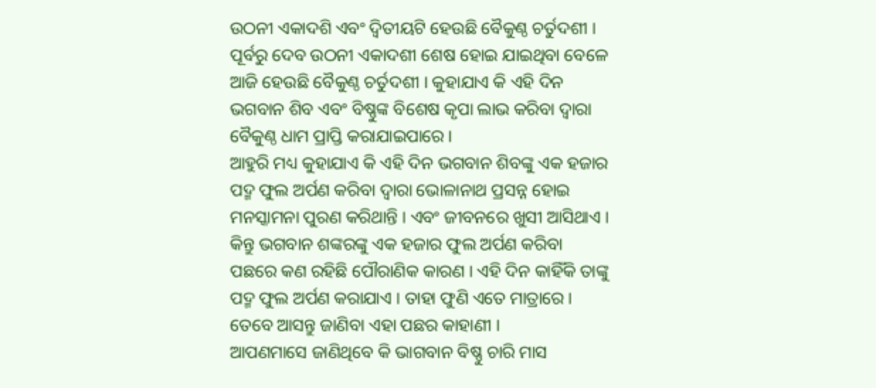ଉଠନୀ ଏକାଦଶି ଏବଂ ଦ୍ୱିତୀୟଟି ହେଉଛି ବୈକୁଣ୍ଠ ଚର୍ତୁଦଶୀ । ପୂର୍ବରୁ ଦେବ ଉଠନୀ ଏକାଦଶୀ ଶେଷ ହୋଇ ଯାଇଥିବା ବେଳେ ଆଜି ହେଉଛି ବୈକୁଣ୍ଠ ଚର୍ତୁଦଶୀ । କୁହାଯାଏ କି ଏହି ଦିନ ଭଗବାନ ଶିବ ଏବଂ ବିଷ୍ଣୁଙ୍କ ବିଶେଷ କୃପା ଲାଭ କରିବା ଦ୍ୱାରା ବୈକୁଣ୍ଠ ଧାମ ପ୍ରାପ୍ତି କରାଯାଇପାରେ ।
ଆହୁରି ମଧ୍ୟ କୁହାଯାଏ କି ଏହି ଦିନ ଭଗବାନ ଶିବଙ୍କୁ ଏକ ହଜାର ପଦ୍ମ ଫୁଲ ଅର୍ପଣ କରିବା ଦ୍ୱାରା ଭୋଳାନାଥ ପ୍ରସନ୍ନ ହୋଇ ମନସ୍କାମନା ପୁରଣ କରିଥାନ୍ତି । ଏବଂ ଜୀବନରେ ଖୁସୀ ଆସିଥାଏ । କିନ୍ତୁ ଭଗବାନ ଶଙ୍କରଙ୍କୁ ଏକ ହଜାର ଫୁଲ ଅର୍ପଣ କରିବା ପଛରେ କଣ ରହିଛି ପୌରାଣିକ କାରଣ । ଏହି ଦିନ କାହିଁକି ତାଙ୍କୁ ପଦ୍ମ ଫୁଲ ଅର୍ପଣ କରାଯାଏ । ତାହା ଫୁଣି ଏତେ ମାତ୍ରାରେ । ତେବେ ଆସନ୍ତୁ ଜାଣିବା ଏହା ପଛର କାହାଣୀ ।
ଆପଣମାସେ ଜାଣିଥିବେ କି ଭାଗବାନ ବିଷ୍ଣୁ ଚାରି ମାସ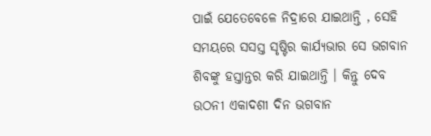ପାଇଁ ଯେତେବେଳେ ନିଦ୍ରାରେ ଯାଇଥାନ୍ତି , ସେହି ସମୟରେ ସସସ୍ତ ସୃଷ୍ଟିର କାର୍ଯ୍ୟଭାର ସେ ଭଗବାନ ଶିବଙ୍କୁ ହସ୍ତାନ୍ତର କରି ଯାଇଥାନ୍ତି । କିନ୍ତୁ ଦେବ ଉଠନୀ ଏକାଦଶୀ ଦିନ ଭଗବାନ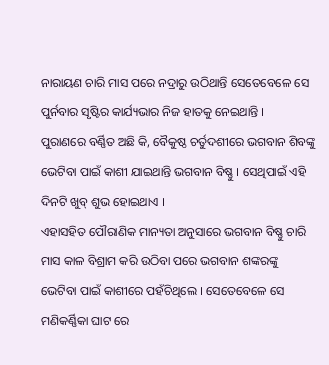ନାରାୟଣ ଚାରି ମାସ ପରେ ନଦ୍ରାରୁ ଉଠିଥାନ୍ତି ସେତେବେଳେ ସେ ପୁର୍ନବାର ସୃଷ୍ଟିର କାର୍ଯ୍ୟଭାର ନିଜ ହାତକୁ ନେଇଥାନ୍ତି ।
ପୁରାଣରେ ବର୍ଣ୍ଣିତ ଅଛି କି, ବୈକୁଷ୍ଠ ଚର୍ତୁଦଶୀରେ ଭଗବାନ ଶିବଙ୍କୁ ଭେଟିବା ପାଇଁ କାଶୀ ଯାଇଥାନ୍ତି ଭଗବାନ ବିଷ୍ଣୁ । ସେଥିପାଇଁ ଏହି ଦିନଟି ଖୁବ୍ ଶୁଭ ହୋଇଥାଏ ।
ଏହାସହିତ ପୌରାଣିକ ମାନ୍ୟତା ଅନୁସାରେ ଭଗବାନ ବିଷ୍ଣୁ ଚାରି ମାସ କାଳ ବିଶ୍ରାମ କରି ଉଠିବା ପରେ ଭଗବାନ ଶଙ୍କରଙ୍କୁ ଭେଟିବା ପାଇଁ କାଶୀରେ ପହଁଚିଥିଲେ । ସେତେବେଳେ ସେ ମଣିକର୍ଣ୍ଣିକା ଘାଟ ରେ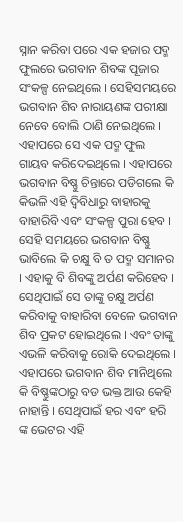ସ୍ନାନ କରିବା ପରେ ଏକ ହଜାର ପଦ୍ମ ଫୁଲରେ ଭଗବାନ ଶିବଙ୍କ ପୂଜାର ସଂକଳ୍ପ ନେଇଥିଲେ । ସେହିସମୟରେ ଭଗବାନ ଶିବ ନାରାୟଣଙ୍କ ପରୀକ୍ଷା ନେବେ ବୋଲି ଠାଣି ନେଇଥିଲେ । ଏହାପରେ ସେ ଏକ ପଦ୍ମ ଫୁଲ ଗାୟବ କରିଦେଇଥିଲେ । ଏହାପରେ ଭଗବାନ ବିଷ୍ଣୁ ଚିନ୍ତାରେ ପଡିଗଲେ କି କିଭଳି ଏହି ଦ୍ୱିବିଧାରୁ ବାହାରକୁ ବାହାରିବି ଏବଂ ସଂକଳ୍ପ ପୁରା ହେବ ।
ସେହି ସମୟରେ ଭଗବାନ ବିଷ୍ଣୁ ଭାବିଲେ କି ଚକ୍ଷୁ ବି ତ ପଦ୍ମ ସମାନର । ଏହାକୁ ବି ଶିବଙ୍କୁ ଅର୍ପଣ କରିହେବ । ସେଥିପାଇଁ ସେ ତାଙ୍କୁ ଚକ୍ଷୁ ଅର୍ପଣ କରିବାକୁ ବାହାରିବା ବେଳେ ଭଗବାନ ଶିବ ପ୍ରକଟ ହୋଇଥିଲେ । ଏବଂ ତାଙ୍କୁ ଏଭଳି କରିବାକୁ ରୋକି ଦେଇଥିଲେ । ଏହାପରେ ଭଗବାନ ଶିବ ମାନିଥିଲେ କି ବିଷ୍ଣୁଙ୍କଠାରୁ ବଡ ଭକ୍ତ ଆଉ କେହି ନାହାନ୍ତି । ସେଥିପାଇଁ ହର ଏବଂ ହରି ଙ୍କ ଭେଟର ଏହି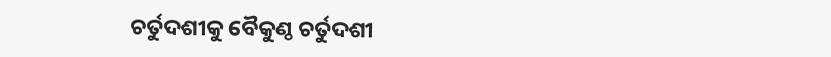ଚର୍ତୁଦଶୀକୁ ବୈକୁଣ୍ଠ ଚର୍ତୁଦଶୀ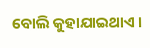ବୋଲି କୁହାଯାଇଥାଏ ।